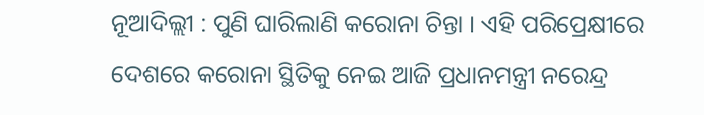ନୂଆଦିଲ୍ଲୀ : ପୁଣି ଘାରିଲାଣି କରୋନା ଚିନ୍ତା । ଏହି ପରିପ୍ରେକ୍ଷୀରେ ଦେଶରେ କରୋନା ସ୍ଥିତିକୁ ନେଇ ଆଜି ପ୍ରଧାନମନ୍ତ୍ରୀ ନରେନ୍ଦ୍ର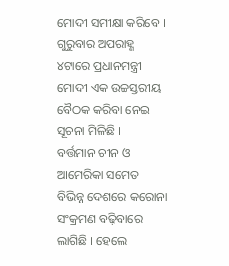ମୋଦୀ ସମୀକ୍ଷା କରିବେ । ଗୁରୁବାର ଅପରାହ୍ଣ ୪ଟାରେ ପ୍ରଧାନମନ୍ତ୍ରୀ ମୋଦୀ ଏକ ଉଚ୍ଚସ୍ତରୀୟ ବୈଠକ କରିବା ନେଇ ସୂଚନା ମିଳିଛି ।
ବର୍ତ୍ତମାନ ଚୀନ ଓ ଆମେରିକା ସମେତ ବିଭିନ୍ନ ଦେଶରେ କରୋନା ସଂକ୍ରମଣ ବଢ଼ିବାରେ ଲାଗିଛି । ହେଲେ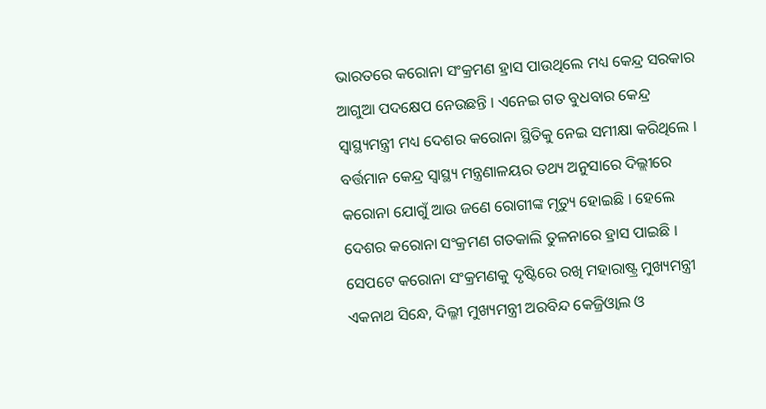ଭାରତରେ କରୋନା ସଂକ୍ରମଣ ହ୍ରାସ ପାଉଥିଲେ ମଧ୍ୟ କେନ୍ଦ୍ର ସରକାର ଆଗୁଆ ପଦକ୍ଷେପ ନେଉଛନ୍ତି । ଏନେଇ ଗତ ବୁଧବାର କେନ୍ଦ୍ର ସ୍ୱାସ୍ଥ୍ୟମନ୍ତ୍ରୀ ମଧ୍ୟ ଦେଶର କରୋନା ସ୍ଥିତିକୁ ନେଇ ସମୀକ୍ଷା କରିଥିଲେ । ବର୍ତ୍ତମାନ କେନ୍ଦ୍ର ସ୍ୱାସ୍ଥ୍ୟ ମନ୍ତ୍ରଣାଳୟର ତଥ୍ୟ ଅନୁସାରେ ଦିଲ୍ଲୀରେ କରୋନା ଯୋଗୁଁ ଆଉ ଜଣେ ରୋଗୀଙ୍କ ମୃତ୍ୟୁ ହୋଇଛି । ହେଲେ ଦେଶର କରୋନା ସଂକ୍ରମଣ ଗତକାଲି ତୁଳନାରେ ହ୍ରାସ ପାଇଛି । ସେପଟେ କରୋନା ସଂକ୍ରମଣକୁ ଦୃଷ୍ଟିରେ ରଖି ମହାରାଷ୍ଟ୍ର ମୁଖ୍ୟମନ୍ତ୍ରୀ ଏକନାଥ ସିନ୍ଧେ, ଦିଲ୍ଳୀ ମୁଖ୍ୟମନ୍ତ୍ରୀ ଅରବିନ୍ଦ କେଜ୍ରିଓ୍ୱାଲ ଓ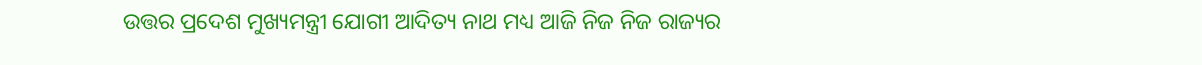ଉତ୍ତର ପ୍ରଦେଶ ମୁଖ୍ୟମନ୍ତ୍ରୀ ଯୋଗୀ ଆଦିତ୍ୟ ନାଥ ମଧ୍ୟ ଆଜି ନିଜ ନିଜ ରାଜ୍ୟର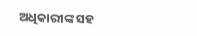ଅଧିକାରୀଙ୍କ ସହ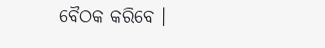ବୈଠକ କରିବେ ।